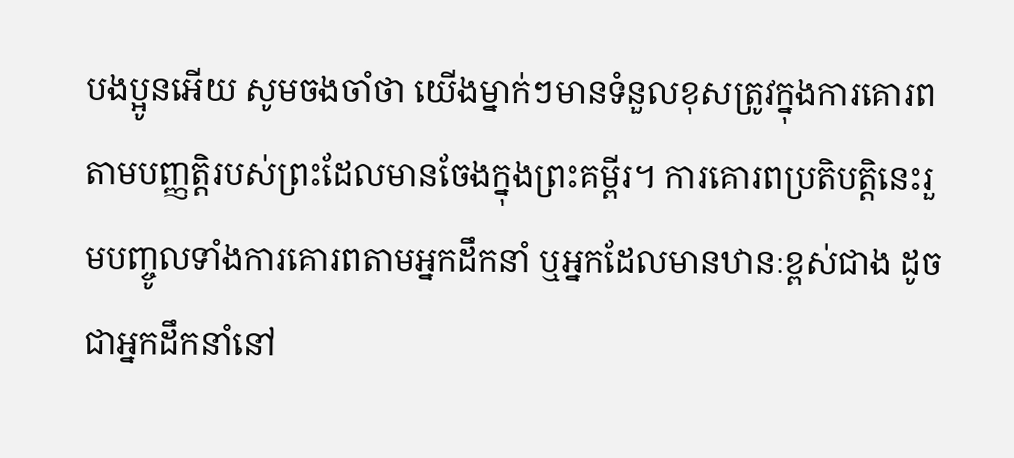បងប្អូនអើយ សូមចងចាំថា យើងម្នាក់ៗមានទំនួលខុសត្រូវក្នុងការគោរពតាមបញ្ញត្តិរបស់ព្រះដែលមានចែងក្នុងព្រះគម្ពីរ។ ការគោរពប្រតិបត្តិនេះរួមបញ្ចូលទាំងការគោរពតាមអ្នកដឹកនាំ ឬអ្នកដែលមានឋានៈខ្ពស់ជាង ដូចជាអ្នកដឹកនាំនៅ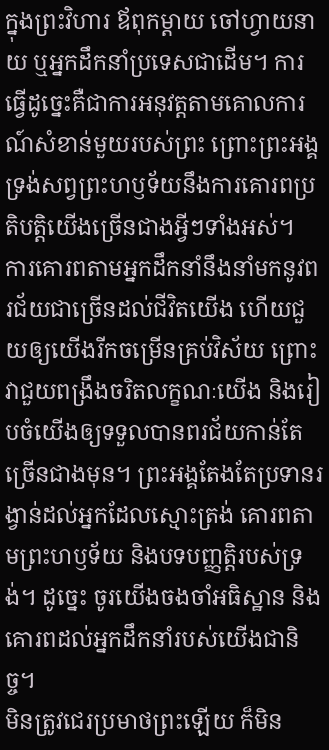ក្នុងព្រះវិហារ ឪពុកម្តាយ ចៅហ្វាយនាយ ឬអ្នកដឹកនាំប្រទេសជាដើម។ ការធ្វើដូច្នេះគឺជាការអនុវត្តតាមគោលការណ៍សំខាន់មួយរបស់ព្រះ ព្រោះព្រះអង្គទ្រង់សព្វព្រះហឫទ័យនឹងការគោរពប្រតិបត្តិយើងច្រើនជាងអ្វីៗទាំងអស់។
ការគោរពតាមអ្នកដឹកនាំនឹងនាំមកនូវពរជ័យជាច្រើនដល់ជីវិតយើង ហើយជួយឲ្យយើងរីកចម្រើនគ្រប់វិស័យ ព្រោះវាជួយពង្រឹងចរិតលក្ខណៈយើង និងរៀបចំយើងឲ្យទទួលបានពរជ័យកាន់តែច្រើនជាងមុន។ ព្រះអង្គតែងតែប្រទានរង្វាន់ដល់អ្នកដែលស្មោះត្រង់ គោរពតាមព្រះហឫទ័យ និងបទបញ្ញត្តិរបស់ទ្រង់។ ដូច្នេះ ចូរយើងចងចាំអធិស្ឋាន និងគោរពដល់អ្នកដឹកនាំរបស់យើងជានិច្ច។
មិនត្រូវជេរប្រមាថព្រះឡើយ ក៏មិន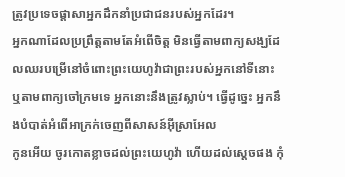ត្រូវប្រទេចផ្ដាសាអ្នកដឹកនាំប្រជាជនរបស់អ្នកដែរ។
អ្នកណាដែលប្រព្រឹត្តតាមតែអំពើចិត្ត មិនធ្វើតាមពាក្យសង្ឃដែលឈរបម្រើនៅចំពោះព្រះយេហូវ៉ាជាព្រះរបស់អ្នកនៅទីនោះ ឬតាមពាក្យចៅក្រមទេ អ្នកនោះនឹងត្រូវស្លាប់។ ធ្វើដូច្នេះ អ្នកនឹងបំបាត់អំពើអាក្រក់ចេញពីសាសន៍អ៊ីស្រាអែល
កូនអើយ ចូរកោតខ្លាចដល់ព្រះយេហូវ៉ា ហើយដល់ស្តេចផង កុំ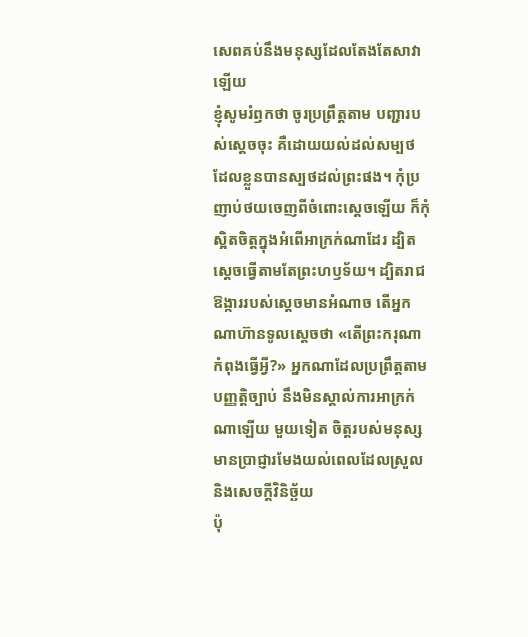សេពគប់នឹងមនុស្សដែលតែងតែសាវាឡើយ
ខ្ញុំសូមរំឭកថា ចូរប្រព្រឹត្តតាម បញ្ជារបស់ស្តេចចុះ គឺដោយយល់ដល់សម្បថ ដែលខ្លួនបានស្បថដល់ព្រះផង។ កុំប្រញាប់ថយចេញពីចំពោះស្តេចឡើយ ក៏កុំស្អិតចិត្តក្នុងអំពើអាក្រក់ណាដែរ ដ្បិតស្ដេចធ្វើតាមតែព្រះហឫទ័យ។ ដ្បិតរាជឱង្ការរបស់ស្ដេចមានអំណាច តើអ្នកណាហ៊ានទូលស្ដេចថា «តើព្រះករុណាកំពុងធ្វើអ្វី?» អ្នកណាដែលប្រព្រឹត្តតាមបញ្ញត្តិច្បាប់ នឹងមិនស្គាល់ការអាក្រក់ណាឡើយ មួយទៀត ចិត្តរបស់មនុស្សមានប្រាជ្ញារមែងយល់ពេលដែលស្រួល និងសេចក្ដីវិនិច្ឆ័យ
ប៉ុ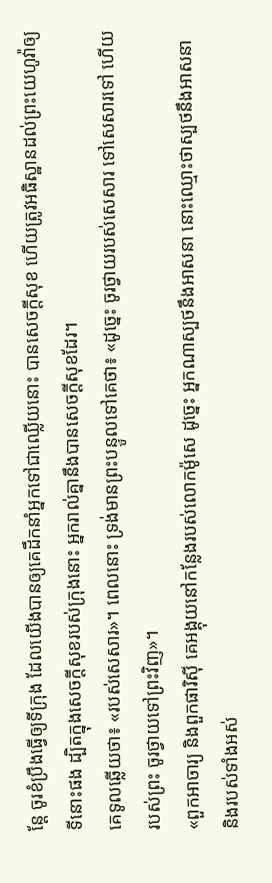ន្តែ ចូរខំប្រឹងធ្វើឲ្យទីក្រុង ដែលយើងបានឲ្យគេដឹកនាំអ្នកទៅជាឈ្លើយនោះ បានសេចក្ដីសុខ ហើយត្រូវអធិស្ឋានដល់ព្រះយេហូវ៉ាឲ្យទីនោះផង ដ្បិតក្នុងសេចក្ដីសុខរបស់ក្រុងនោះ អ្នករាល់គ្នានឹងបានសេចក្ដីសុខដែរ។
គេទូលឆ្លើយថា៖ «របស់សេសារ»។ ពេលនោះ ទ្រង់មានព្រះបន្ទូលទៅគេថា៖ «ដូច្នេះ ចូរថ្វាយរបស់សេសារ ទៅសេសារទៅ ហើយរបស់ព្រះ ចូរថ្វាយទៅព្រះវិញ»។
«ពួកអាចារ្យ និងពួកផារិស៊ី គេអង្គុយនៅកន្លែងរបស់លោកម៉ូសេ ដូច្នេះ អ្នកណាស្បថនឹងអាសនា នោះឈ្មោះថាស្បថនឹងអាសនា និងរបស់ទាំងអស់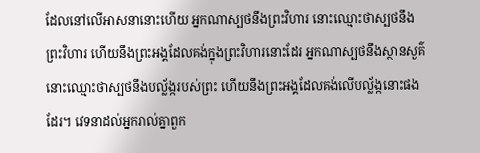ដែលនៅលើអាសនានោះហើយ អ្នកណាស្បថនឹងព្រះវិហារ នោះឈ្មោះថាស្បថនឹងព្រះវិហារ ហើយនឹងព្រះអង្គដែលគង់ក្នុងព្រះវិហារនោះដែរ អ្នកណាស្បថនឹងស្ថានសួគ៌ នោះឈ្មោះថាស្បថនឹងបល្ល័ង្ករបស់ព្រះ ហើយនឹងព្រះអង្គដែលគង់លើបល្ល័ង្កនោះផងដែរ។ វេទនាដល់អ្នករាល់គ្នាពួក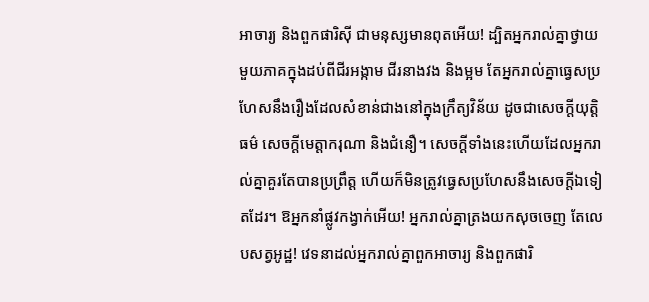អាចារ្យ និងពួកផារិស៊ី ជាមនុស្សមានពុតអើយ! ដ្បិតអ្នករាល់គ្នាថ្វាយមួយភាគក្នុងដប់ពីជីរអង្កាម ជីរនាងវង និងម្អម តែអ្នករាល់គ្នាធ្វេសប្រហែសនឹងរឿងដែលសំខាន់ជាងនៅក្នុងក្រឹត្យវិន័យ ដូចជាសេចក្តីយុត្តិធម៌ សេចក្តីមេត្តាករុណា និងជំនឿ។ សេចក្ដីទាំងនេះហើយដែលអ្នករាល់គ្នាគួរតែបានប្រព្រឹត្ត ហើយក៏មិនត្រូវធ្វេសប្រហែសនឹងសេចក្ដីឯទៀតដែរ។ ឱអ្នកនាំផ្លូវកង្វាក់អើយ! អ្នករាល់គ្នាត្រងយកសុចចេញ តែលេបសត្វអូដ្ឋ! វេទនាដល់អ្នករាល់គ្នាពួកអាចារ្យ និងពួកផារិ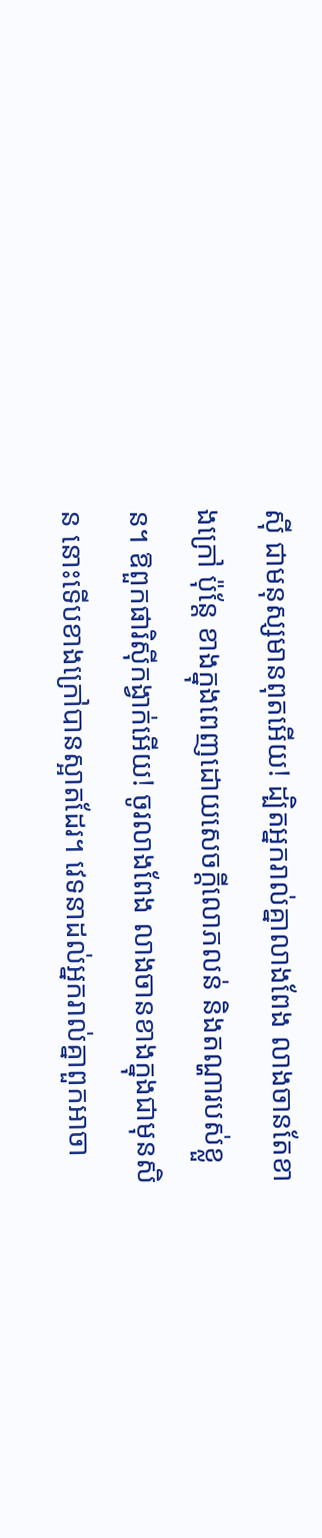ស៊ី ជាមនុស្សមានពុតអើយ! ដ្បិតអ្នករាល់គ្នាលាងពែង លាងចានតែខាងក្រៅ ប៉ុន្តែ ខាងក្នុងពេញដោយសេចក្ដីលោភលន់ និងតណ្ហារបស់ខ្លួន។ ឱពួកផារិស៊ីកង្វាក់អើយ! ចូរលាងពែង លាងចានខាងក្នុងជាមុនសិន នោះទើបខាងក្រៅបានស្អាតដែរ។ វេទនាដល់អ្នករាល់គ្នាពួកអាចា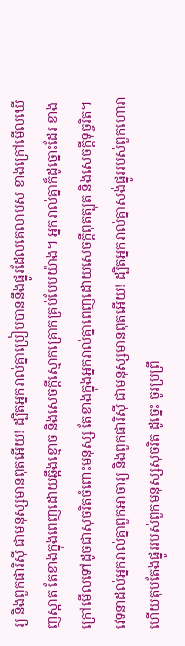រ្យ និងពួកផារិស៊ី ជាមនុស្សមានពុតអើយ! ដ្បិតអ្នករាល់គ្នាប្រៀបបាននឹងផ្នូរដែលគេលាបស ខាងក្រៅមើលឃើញស្អាត តែខាងក្នុងពេញដោយឆ្អឹងខ្មោច និងសេចក្តីស្មោកគ្រោកគ្រប់បែបយ៉ាង។ អ្នករាល់គ្នាក៏ដូច្នោះដែរ ខាងក្រៅមើលទៅដូចជាសុចរិតចំពោះមនុស្ស តែខាងក្នុងអ្នករាល់គ្នាពេញដោយសេចក្តីពុតត្បុត និងសេចក្តីទុច្ចរិត។ វេទនាដល់អ្នករាល់គ្នាពួកអាចារ្យ និងពួកផារិស៊ី ជាមនុស្សមានពុតអើយ! ដ្បិតអ្នករាល់គ្នាសង់ផ្នូររបស់ពួកហោរា ហើយតុបតែងផ្នូររបស់ពួកមនុស្សសុចរិត ដូច្នេះ ចូរប្រព្រឹ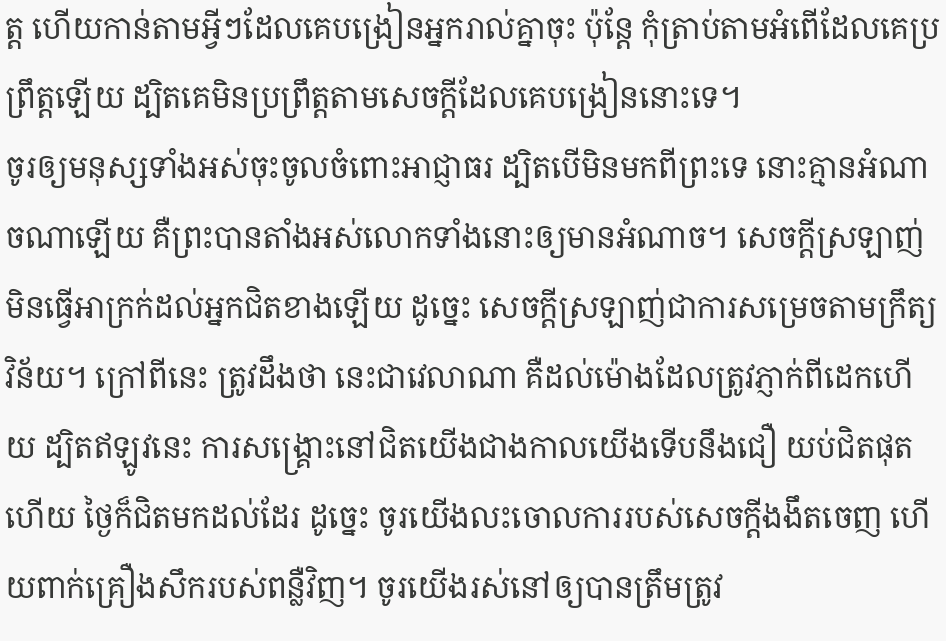ត្ត ហើយកាន់តាមអ្វីៗដែលគេបង្រៀនអ្នករាល់គ្នាចុះ ប៉ុន្តែ កុំត្រាប់តាមអំពើដែលគេប្រព្រឹត្តឡើយ ដ្បិតគេមិនប្រព្រឹត្តតាមសេចក្ដីដែលគេបង្រៀននោះទេ។
ចូរឲ្យមនុស្សទាំងអស់ចុះចូលចំពោះអាជ្ញាធរ ដ្បិតបើមិនមកពីព្រះទេ នោះគ្មានអំណាចណាឡើយ គឺព្រះបានតាំងអស់លោកទាំងនោះឲ្យមានអំណាច។ សេចក្តីស្រឡាញ់មិនធ្វើអាក្រក់ដល់អ្នកជិតខាងឡើយ ដូច្នេះ សេចក្តីស្រឡាញ់ជាការសម្រេចតាមក្រឹត្យវិន័យ។ ក្រៅពីនេះ ត្រូវដឹងថា នេះជាវេលាណា គឺដល់ម៉ោងដែលត្រូវភ្ញាក់ពីដេកហើយ ដ្បិតឥឡូវនេះ ការសង្គ្រោះនៅជិតយើងជាងកាលយើងទើបនឹងជឿ យប់ជិតផុតហើយ ថ្ងៃក៏ជិតមកដល់ដែរ ដូច្នេះ ចូរយើងលះចោលការរបស់សេចក្តីងងឹតចេញ ហើយពាក់គ្រឿងសឹករបស់ពន្លឺវិញ។ ចូរយើងរស់នៅឲ្យបានត្រឹមត្រូវ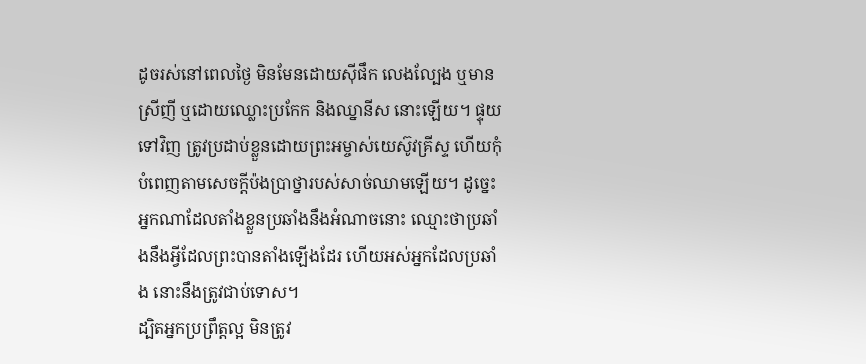ដូចរស់នៅពេលថ្ងៃ មិនមែនដោយស៊ីផឹក លេងល្បែង ឬមានស្រីញី ឬដោយឈ្លោះប្រកែក និងឈ្នានីស នោះឡើយ។ ផ្ទុយទៅវិញ ត្រូវប្រដាប់ខ្លួនដោយព្រះអម្ចាស់យេស៊ូវគ្រីស្ទ ហើយកុំបំពេញតាមសេចក្ដីប៉ងប្រាថ្នារបស់សាច់ឈាមឡើយ។ ដូច្នេះ អ្នកណាដែលតាំងខ្លួនប្រឆាំងនឹងអំណាចនោះ ឈ្មោះថាប្រឆាំងនឹងអ្វីដែលព្រះបានតាំងឡើងដែរ ហើយអស់អ្នកដែលប្រឆាំង នោះនឹងត្រូវជាប់ទោស។
ដ្បិតអ្នកប្រព្រឹត្តល្អ មិនត្រូវ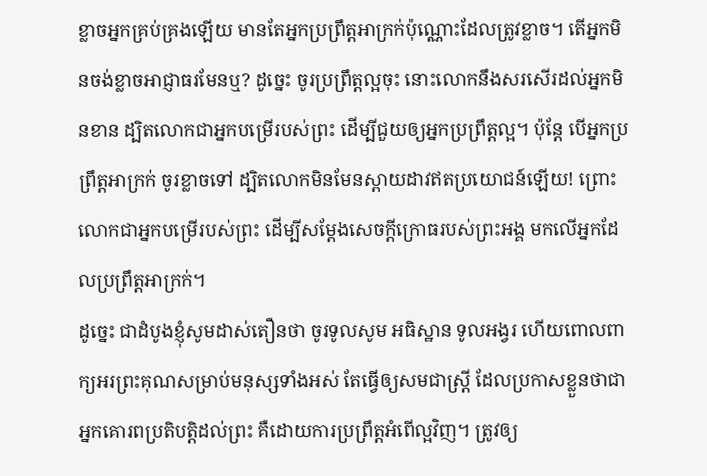ខ្លាចអ្នកគ្រប់គ្រងឡើយ មានតែអ្នកប្រព្រឹត្តអាក្រក់ប៉ុណ្ណោះដែលត្រូវខ្លាច។ តើអ្នកមិនចង់ខ្លាចអាជ្ញាធរមែនឬ? ដូច្នេះ ចូរប្រព្រឹត្តល្អចុះ នោះលោកនឹងសរសើរដល់អ្នកមិនខាន ដ្បិតលោកជាអ្នកបម្រើរបស់ព្រះ ដើម្បីជួយឲ្យអ្នកប្រពឹ្រត្តល្អ។ ប៉ុន្តែ បើអ្នកប្រព្រឹត្តអាក្រក់ ចូរខ្លាចទៅ ដ្បិតលោកមិនមែនស្ពាយដាវឥតប្រយោជន៍ឡើយ! ព្រោះលោកជាអ្នកបម្រើរបស់ព្រះ ដើម្បីសម្ដែងសេចក្តីក្រោធរបស់ព្រះអង្គ មកលើអ្នកដែលប្រព្រឹត្តអាក្រក់។
ដូច្នេះ ជាដំបូងខ្ញុំសូមដាស់តឿនថា ចូរទូលសូម អធិស្ឋាន ទូលអង្វរ ហើយពោលពាក្យអរព្រះគុណសម្រាប់មនុស្សទាំងអស់ តែធ្វើឲ្យសមជាស្ត្រី ដែលប្រកាសខ្លួនថាជាអ្នកគោរពប្រតិបត្តិដល់ព្រះ គឺដោយការប្រព្រឹត្តអំពើល្អវិញ។ ត្រូវឲ្យ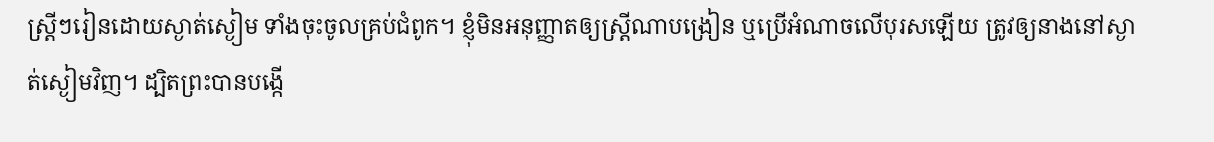ស្ត្រីៗរៀនដោយស្ងាត់ស្ងៀម ទាំងចុះចូលគ្រប់ជំពូក។ ខ្ញុំមិនអនុញ្ញាតឲ្យស្ត្រីណាបង្រៀន ឬប្រើអំណាចលើបុរសឡើយ ត្រូវឲ្យនាងនៅស្ងាត់ស្ងៀមវិញ។ ដ្បិតព្រះបានបង្កើ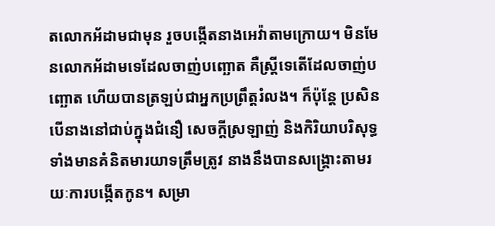តលោកអ័ដាមជាមុន រួចបង្កើតនាងអេវ៉ាតាមក្រោយ។ មិនមែនលោកអ័ដាមទេដែលចាញ់បញ្ឆោត គឺស្ត្រីទេតើដែលចាញ់បញ្ឆោត ហើយបានត្រឡប់ជាអ្នកប្រព្រឹត្តរំលង។ ក៏ប៉ុន្ដែ ប្រសិនបើនាងនៅជាប់ក្នុងជំនឿ សេចក្ដីស្រឡាញ់ និងកិរិយាបរិសុទ្ធ ទាំងមានគំនិតមារយាទត្រឹមត្រូវ នាងនឹងបានសង្គ្រោះតាមរយៈការបង្កើតកូន។ សម្រា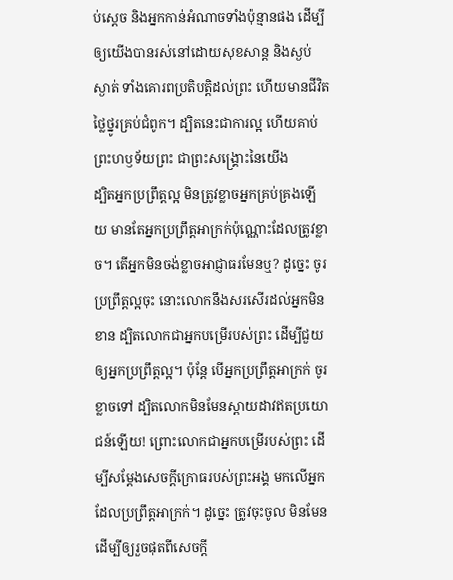ប់ស្តេច និងអ្នកកាន់អំណាចទាំងប៉ុន្មានផង ដើម្បីឲ្យយើងបានរស់នៅដោយសុខសាន្ត និងស្ងប់ស្ងាត់ ទាំងគោរពប្រតិបត្តិដល់ព្រះ ហើយមានជីវិតថ្លៃថ្នូរគ្រប់ជំពូក។ ដ្បិតនេះជាការល្អ ហើយគាប់ព្រះហឫទ័យព្រះ ជាព្រះសង្គ្រោះនៃយើង
ដ្បិតអ្នកប្រព្រឹត្តល្អ មិនត្រូវខ្លាចអ្នកគ្រប់គ្រងឡើយ មានតែអ្នកប្រព្រឹត្តអាក្រក់ប៉ុណ្ណោះដែលត្រូវខ្លាច។ តើអ្នកមិនចង់ខ្លាចអាជ្ញាធរមែនឬ? ដូច្នេះ ចូរប្រព្រឹត្តល្អចុះ នោះលោកនឹងសរសើរដល់អ្នកមិនខាន ដ្បិតលោកជាអ្នកបម្រើរបស់ព្រះ ដើម្បីជួយឲ្យអ្នកប្រពឹ្រត្តល្អ។ ប៉ុន្តែ បើអ្នកប្រព្រឹត្តអាក្រក់ ចូរខ្លាចទៅ ដ្បិតលោកមិនមែនស្ពាយដាវឥតប្រយោជន៍ឡើយ! ព្រោះលោកជាអ្នកបម្រើរបស់ព្រះ ដើម្បីសម្ដែងសេចក្តីក្រោធរបស់ព្រះអង្គ មកលើអ្នកដែលប្រព្រឹត្តអាក្រក់។ ដូច្នេះ ត្រូវចុះចូល មិនមែនដើម្បីឲ្យរួចផុតពីសេចក្តី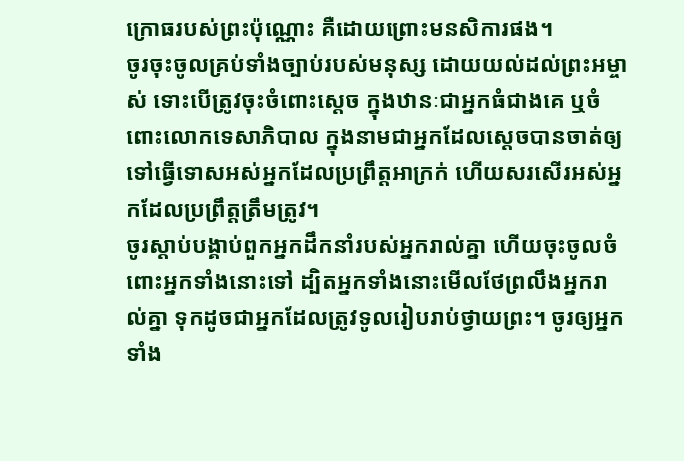ក្រោធរបស់ព្រះប៉ុណ្ណោះ គឺដោយព្រោះមនសិការផង។
ចូរចុះចូលគ្រប់ទាំងច្បាប់របស់មនុស្ស ដោយយល់ដល់ព្រះអម្ចាស់ ទោះបើត្រូវចុះចំពោះស្តេច ក្នុងឋានៈជាអ្នកធំជាងគេ ឬចំពោះលោកទេសាភិបាល ក្នុងនាមជាអ្នកដែលស្តេចបានចាត់ឲ្យទៅធ្វើទោសអស់អ្នកដែលប្រព្រឹត្តអាក្រក់ ហើយសរសើរអស់អ្នកដែលប្រព្រឹត្តត្រឹមត្រូវ។
ចូរស្តាប់បង្គាប់ពួកអ្នកដឹកនាំរបស់អ្នករាល់គ្នា ហើយចុះចូលចំពោះអ្នកទាំងនោះទៅ ដ្បិតអ្នកទាំងនោះមើលថែព្រលឹងអ្នករាល់គ្នា ទុកដូចជាអ្នកដែលត្រូវទូលរៀបរាប់ថ្វាយព្រះ។ ចូរឲ្យអ្នកទាំង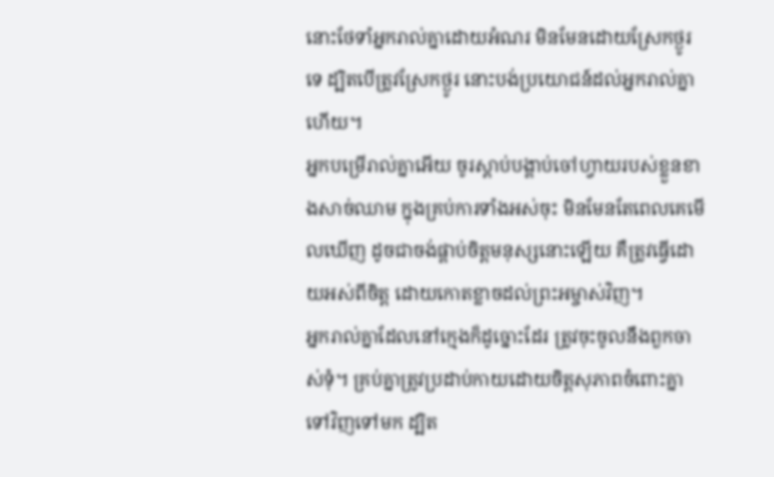នោះថែទាំអ្នករាល់គ្នាដោយអំណរ មិនមែនដោយស្រែកថ្ងូរទេ ដ្បិតបើត្រូវស្រែកថ្ងូរ នោះបង់ប្រយោជន៍ដល់អ្នករាល់គ្នាហើយ។
អ្នកបម្រើរាល់គ្នាអើយ ចូរស្តាប់បង្គាប់ចៅហ្វាយរបស់ខ្លួនខាងសាច់ឈាម ក្នុងគ្រប់ការទាំងអស់ចុះ មិនមែនតែពេលគេមើលឃើញ ដូចជាចង់ផ្គាប់ចិត្តមនុស្សនោះឡើយ គឺត្រូវធ្វើដោយអស់ពីចិត្ត ដោយកោតខ្លាចដល់ព្រះអម្ចាស់វិញ។
អ្នករាល់គ្នាដែលនៅក្មេងក៏ដូច្នោះដែរ ត្រូវចុះចូលនឹងពួកចាស់ទុំ។ គ្រប់គ្នាត្រូវប្រដាប់កាយដោយចិត្តសុភាពចំពោះគ្នាទៅវិញទៅមក ដ្បិត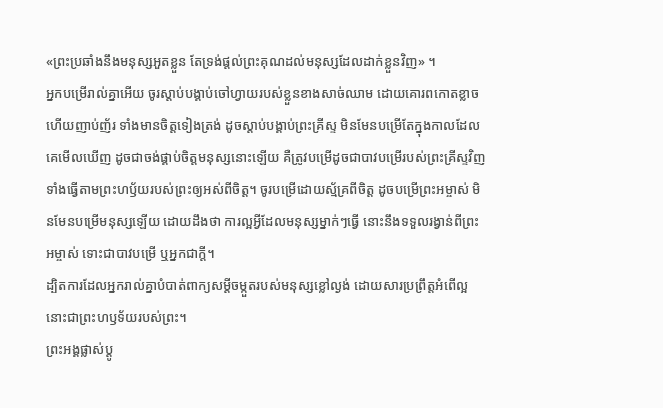«ព្រះប្រឆាំងនឹងមនុស្សអួតខ្លួន តែទ្រង់ផ្តល់ព្រះគុណដល់មនុស្សដែលដាក់ខ្លួនវិញ» ។
អ្នកបម្រើរាល់គ្នាអើយ ចូរស្តាប់បង្គាប់ចៅហ្វាយរបស់ខ្លួនខាងសាច់ឈាម ដោយគោរពកោតខ្លាច ហើយញាប់ញ័រ ទាំងមានចិត្តទៀងត្រង់ ដូចស្ដាប់បង្គាប់ព្រះគ្រីស្ទ មិនមែនបម្រើតែក្នុងកាលដែលគេមើលឃើញ ដូចជាចង់ផ្គាប់ចិត្តមនុស្សនោះឡើយ គឺត្រូវបម្រើដូចជាបាវបម្រើរបស់ព្រះគ្រីស្ទវិញ ទាំងធ្វើតាមព្រះហឫ័យរបស់ព្រះឲ្យអស់ពីចិត្ត។ ចូរបម្រើដោយស្ម័គ្រពីចិត្ត ដូចបម្រើព្រះអម្ចាស់ មិនមែនបម្រើមនុស្សឡើយ ដោយដឹងថា ការល្អអ្វីដែលមនុស្សម្នាក់ៗធ្វើ នោះនឹងទទួលរង្វាន់ពីព្រះអម្ចាស់ ទោះជាបាវបម្រើ ឬអ្នកជាក្តី។
ដ្បិតការដែលអ្នករាល់គ្នាបំបាត់ពាក្យសម្ដីចម្កួតរបស់មនុស្សខ្លៅល្ងង់ ដោយសារប្រព្រឹត្តអំពើល្អ នោះជាព្រះហឫទ័យរបស់ព្រះ។
ព្រះអង្គផ្លាស់ប្ដូ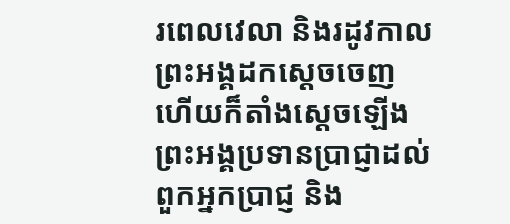រពេលវេលា និងរដូវកាល ព្រះអង្គដកស្តេចចេញ ហើយក៏តាំងស្តេចឡើង ព្រះអង្គប្រទានប្រាជ្ញាដល់ពួកអ្នកប្រាជ្ញ និង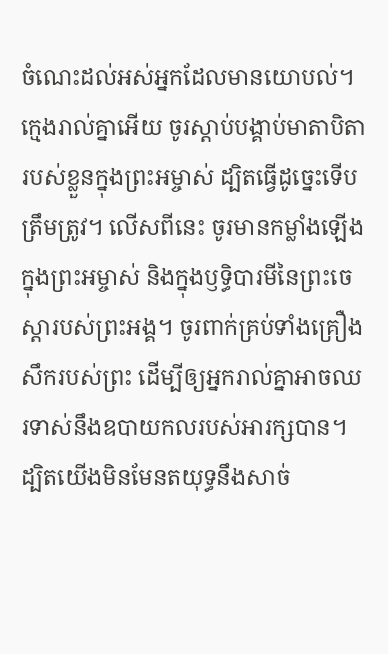ចំណេះដល់អស់អ្នកដែលមានយោបល់។
ក្មេងរាល់គ្នាអើយ ចូរស្តាប់បង្គាប់មាតាបិតារបស់ខ្លួនក្នុងព្រះអម្ចាស់ ដ្បិតធ្វើដូច្នេះទើបត្រឹមត្រូវ។ លើសពីនេះ ចូរមានកម្លាំងឡើងក្នុងព្រះអម្ចាស់ និងក្នុងឫទ្ធិបារមីនៃព្រះចេស្តារបស់ព្រះអង្គ។ ចូរពាក់គ្រប់ទាំងគ្រឿងសឹករបស់ព្រះ ដើម្បីឲ្យអ្នករាល់គ្នាអាចឈរទាស់នឹងឧបាយកលរបស់អារក្សបាន។ ដ្បិតយើងមិនមែនតយុទ្ធនឹងសាច់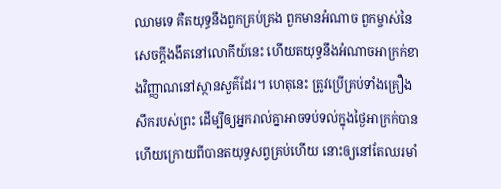ឈាមទេ គឺតយុទ្ធនឹងពួកគ្រប់គ្រង ពួកមានអំណាច ពួកម្ចាស់នៃសេចក្តីងងឹតនៅលោកីយ៍នេះ ហើយតយុទ្ធនឹងអំណាចអាក្រក់ខាងវិញ្ញាណនៅស្ថានសួគ៌ដែរ។ ហេតុនេះ ត្រូវប្រើគ្រប់ទាំងគ្រឿងសឹករបស់ព្រះ ដើម្បីឲ្យអ្នករាល់គ្នាអាចទប់ទល់ក្នុងថ្ងៃអាក្រក់បាន ហើយក្រោយពីបានតយុទ្ធសព្វគ្រប់ហើយ នោះឲ្យនៅតែឈរមាំ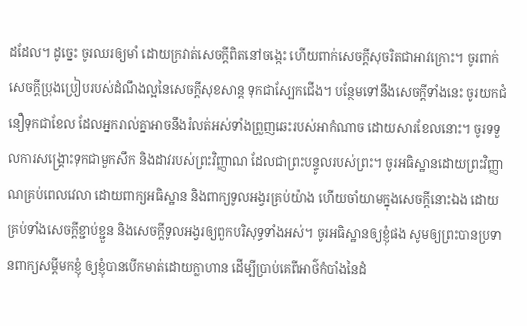ដដែល។ ដូច្នេះ ចូរឈរឲ្យមាំ ដោយក្រវាត់សេចក្តីពិតនៅចង្កេះ ហើយពាក់សេចក្តីសុចរិតជាអាវក្រោះ។ ចូរពាក់សេចក្ដីប្រុងប្រៀបរបស់ដំណឹងល្អនៃសេចក្តីសុខសាន្ត ទុកជាស្បែកជើង។ បន្ថែមទៅនឹងសេចក្ដីទាំងនេះ ចូរយកជំនឿទុកជាខែល ដែលអ្នករាល់គ្នាអាចនឹងរំលត់អស់ទាំងព្រួញឆេះរបស់អាកំណាច ដោយសារខែលនោះ។ ចូរទទួលការសង្គ្រោះទុកជាមួកសឹក និងដាវរបស់ព្រះវិញ្ញាណ ដែលជាព្រះបន្ទូលរបស់ព្រះ។ ចូរអធិស្ឋានដោយព្រះវិញ្ញាណគ្រប់ពេលវេលា ដោយពាក្យអធិស្ឋាន និងពាក្យទូលអង្វរគ្រប់យ៉ាង ហើយចាំយាមក្នុងសេចក្តីនោះឯង ដោយគ្រប់ទាំងសេចក្តីខ្ជាប់ខ្ជួន និងសេចក្តីទូលអង្វរឲ្យពួកបរិសុទ្ធទាំងអស់។ ចូរអធិស្ឋានឲ្យខ្ញុំផង សូមឲ្យព្រះបានប្រទានពាក្យសម្ដីមកខ្ញុំ ឲ្យខ្ញុំបានបើកមាត់ដោយក្លាហាន ដើម្បីប្រាប់គេពីអាថ៌កំបាំងនៃដំ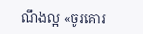ណឹងល្អ «ចូរគោរ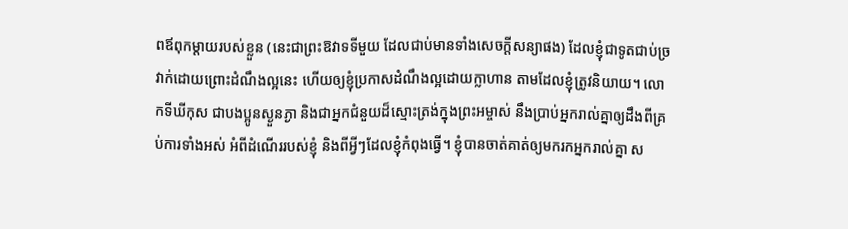ពឪពុកម្ដាយរបស់ខ្លួន (នេះជាព្រះឱវាទទីមួយ ដែលជាប់មានទាំងសេចក្តីសន្យាផង) ដែលខ្ញុំជាទូតជាប់ច្រវាក់ដោយព្រោះដំណឹងល្អនេះ ហើយឲ្យខ្ញុំប្រកាសដំណឹងល្អដោយក្លាហាន តាមដែលខ្ញុំត្រូវនិយាយ។ លោកទីឃីកុស ជាបងប្អូនស្ងួនភ្ងា និងជាអ្នកជំនួយដ៏ស្មោះត្រង់ក្នុងព្រះអម្ចាស់ នឹងប្រាប់អ្នករាល់គ្នាឲ្យដឹងពីគ្រប់ការទាំងអស់ អំពីដំណើររបស់ខ្ញុំ និងពីអ្វីៗដែលខ្ញុំកំពុងធ្វើ។ ខ្ញុំបានចាត់គាត់ឲ្យមករកអ្នករាល់គ្នា ស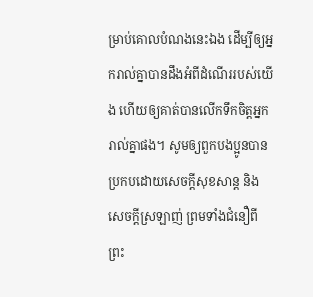ម្រាប់គោលបំណងនេះឯង ដើម្បីឲ្យអ្នករាល់គ្នាបានដឹងអំពីដំណើររបស់យើង ហើយឲ្យគាត់បានលើកទឹកចិត្តអ្នករាល់គ្នាផង។ សូមឲ្យពួកបងប្អូនបានប្រកបដោយសេចក្តីសុខសាន្ត និងសេចក្តីស្រឡាញ់ ព្រមទាំងជំនឿពីព្រះ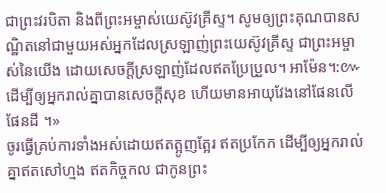ជាព្រះវរបិតា និងពីព្រះអម្ចាស់យេស៊ូវគ្រីស្ទ។ សូមឲ្យព្រះគុណបានសណ្ឋិតនៅជាមួយអស់អ្នកដែលស្រឡាញ់ព្រះយេស៊ូវគ្រីស្ទ ជាព្រះអម្ចាស់នៃយើង ដោយសេចក្ដីស្រឡាញ់ដែលឥតប្រែប្រួល។ អាម៉ែន។:៚ ដើម្បីឲ្យអ្នករាល់គ្នាបានសេចក្តីសុខ ហើយមានអាយុវែងនៅផែនលើផែនដី ។»
ចូរធ្វើគ្រប់ការទាំងអស់ដោយឥតត្អូញត្អែរ ឥតប្រកែក ដើម្បីឲ្យអ្នករាល់គ្នាឥតសៅហ្មង ឥតកិច្ចកល ជាកូនព្រះ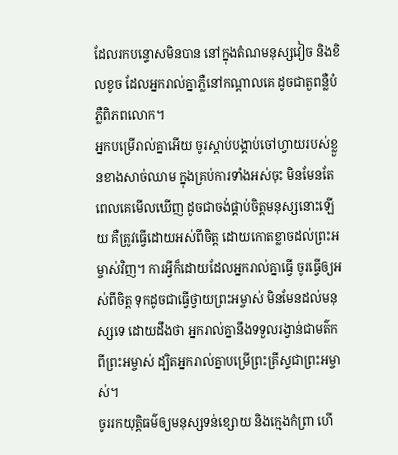ដែលរកបន្ទោសមិនបាន នៅក្នុងតំណមនុស្សវៀច និងខិលខូច ដែលអ្នករាល់គ្នាភ្លឺនៅកណ្ដាលគេ ដូចជាតួពន្លឺបំភ្លឺពិភពលោក។
អ្នកបម្រើរាល់គ្នាអើយ ចូរស្តាប់បង្គាប់ចៅហ្វាយរបស់ខ្លួនខាងសាច់ឈាម ក្នុងគ្រប់ការទាំងអស់ចុះ មិនមែនតែពេលគេមើលឃើញ ដូចជាចង់ផ្គាប់ចិត្តមនុស្សនោះឡើយ គឺត្រូវធ្វើដោយអស់ពីចិត្ត ដោយកោតខ្លាចដល់ព្រះអម្ចាស់វិញ។ ការអ្វីក៏ដោយដែលអ្នករាល់គ្នាធ្វើ ចូរធ្វើឲ្យអស់ពីចិត្ត ទុកដូចជាធ្វើថ្វាយព្រះអម្ចាស់ មិនមែនដល់មនុស្សទេ ដោយដឹងថា អ្នករាល់គ្នានឹងទទួលរង្វាន់ជាមត៌កពីព្រះអម្ចាស់ ដ្បិតអ្នករាល់គ្នាបម្រើព្រះគ្រីស្ទជាព្រះអម្ចាស់។
ចូររកយុត្តិធម៌ឲ្យមនុស្សទន់ខ្សោយ និងក្មេងកំព្រា ហើ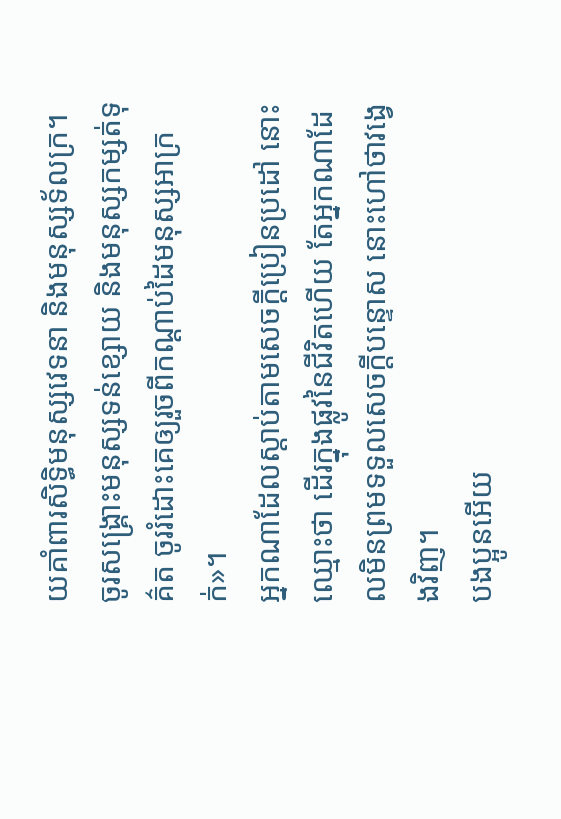យគាំពារសិទ្ធិមនុស្សវេទនា និងមនុស្សទ័លក្រ។ ចូរសង្គ្រោះមនុស្សទន់ខ្សោយ និងមនុស្សកម្សត់ទុគ៌ត ចូររំដោះគេឲ្យរួចពីកណ្ដាប់ដៃមនុស្សអាក្រក់»។
អ្នកណាដែលស្តាប់តាមសេចក្ដីប្រៀនប្រដៅ នោះឈ្មោះថា ដើរក្នុងផ្លូវនៃជីវិតហើយ តែអ្នកណាដែលមិនព្រមទទួលសេចក្ដីបន្ទោស នោះហៅថាវង្វេងវិញ។
បងប្អូនអើយ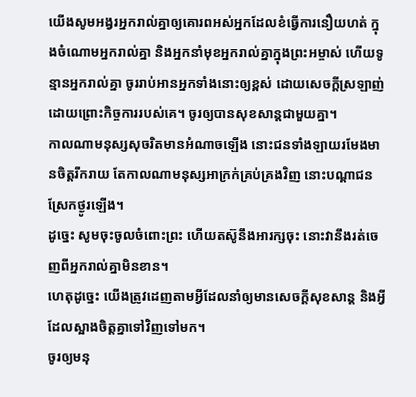យើងសូមអង្វរអ្នករាល់គ្នាឲ្យគោរពអស់អ្នកដែលខំធ្វើការនឿយហត់ ក្នុងចំណោមអ្នករាល់គ្នា និងអ្នកនាំមុខអ្នករាល់គ្នាក្នុងព្រះអម្ចាស់ ហើយទូន្មានអ្នករាល់គ្នា ចូររាប់អានអ្នកទាំងនោះឲ្យខ្ពស់ ដោយសេចក្ដីស្រឡាញ់ ដោយព្រោះកិច្ចការរបស់គេ។ ចូរឲ្យបានសុខសាន្តជាមួយគ្នា។
កាលណាមនុស្សសុចរិតមានអំណាចឡើង នោះជនទាំងឡាយរមែងមានចិត្តរីករាយ តែកាលណាមនុស្សអាក្រក់គ្រប់គ្រងវិញ នោះបណ្ដាជនស្រែកថ្ងូរឡើង។
ដូច្នេះ សូមចុះចូលចំពោះព្រះ ហើយតស៊ូនឹងអារក្សចុះ នោះវានឹងរត់ចេញពីអ្នករាល់គ្នាមិនខាន។
ហេតុដូច្នេះ យើងត្រូវដេញតាមអ្វីដែលនាំឲ្យមានសេចក្ដីសុខសាន្ត និងអ្វីដែលស្អាងចិត្តគ្នាទៅវិញទៅមក។
ចូរឲ្យមនុ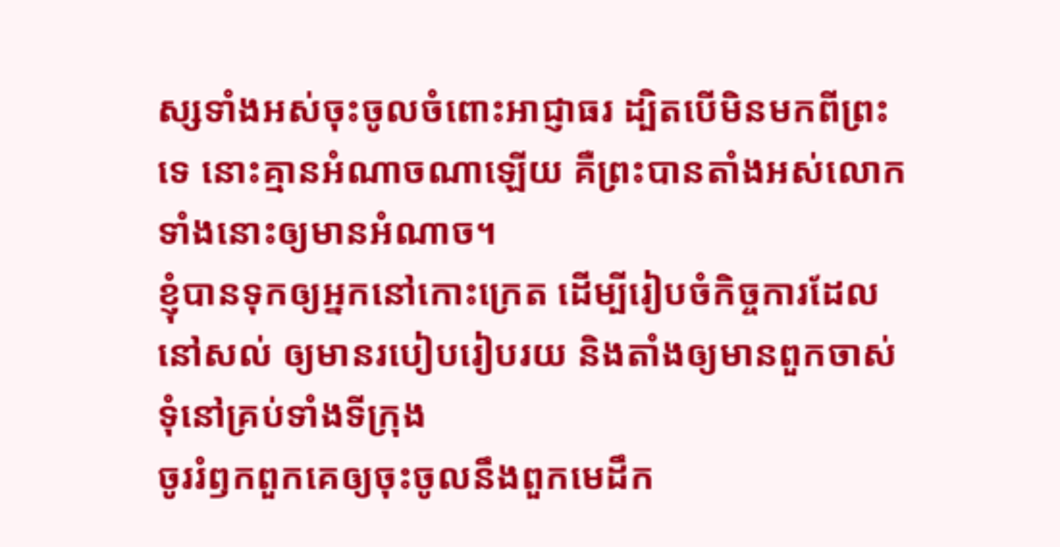ស្សទាំងអស់ចុះចូលចំពោះអាជ្ញាធរ ដ្បិតបើមិនមកពីព្រះទេ នោះគ្មានអំណាចណាឡើយ គឺព្រះបានតាំងអស់លោកទាំងនោះឲ្យមានអំណាច។
ខ្ញុំបានទុកឲ្យអ្នកនៅកោះក្រេត ដើម្បីរៀបចំកិច្ចការដែលនៅសល់ ឲ្យមានរបៀបរៀបរយ និងតាំងឲ្យមានពួកចាស់ទុំនៅគ្រប់ទាំងទីក្រុង
ចូររំឭកពួកគេឲ្យចុះចូលនឹងពួកមេដឹក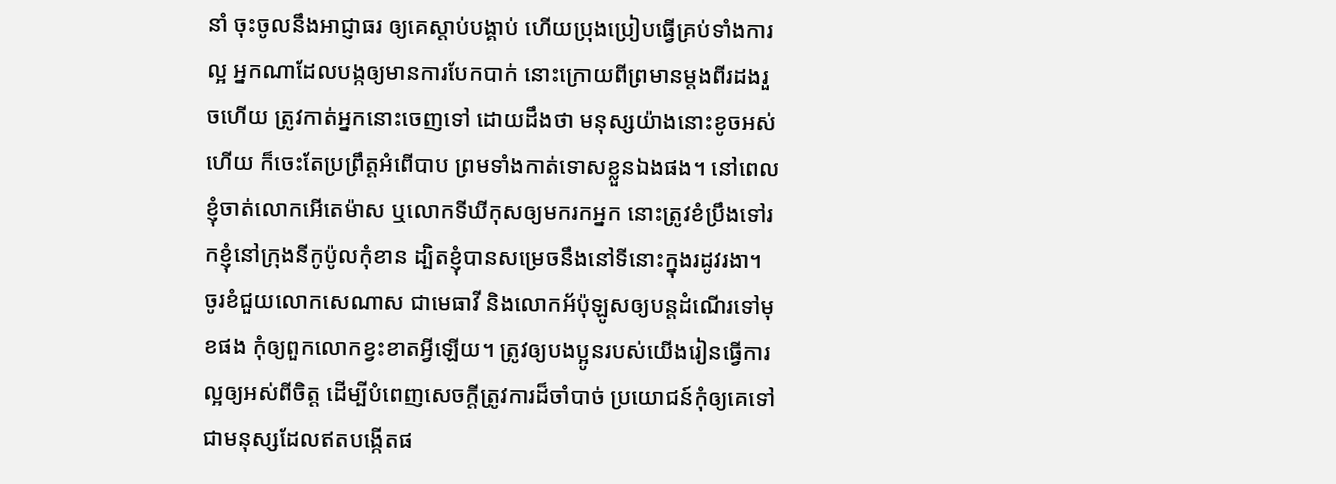នាំ ចុះចូលនឹងអាជ្ញាធរ ឲ្យគេស្តាប់បង្គាប់ ហើយប្រុងប្រៀបធ្វើគ្រប់ទាំងការល្អ អ្នកណាដែលបង្កឲ្យមានការបែកបាក់ នោះក្រោយពីព្រមានម្តងពីរដងរួចហើយ ត្រូវកាត់អ្នកនោះចេញទៅ ដោយដឹងថា មនុស្សយ៉ាងនោះខូចអស់ហើយ ក៏ចេះតែប្រព្រឹត្តអំពើបាប ព្រមទាំងកាត់ទោសខ្លួនឯងផង។ នៅពេលខ្ញុំចាត់លោកអើតេម៉ាស ឬលោកទីឃីកុសឲ្យមករកអ្នក នោះត្រូវខំប្រឹងទៅរកខ្ញុំនៅក្រុងនីកូប៉ូលកុំខាន ដ្បិតខ្ញុំបានសម្រេចនឹងនៅទីនោះក្នុងរដូវរងា។ ចូរខំជួយលោកសេណាស ជាមេធាវី និងលោកអ័ប៉ុឡូសឲ្យបន្តដំណើរទៅមុខផង កុំឲ្យពួកលោកខ្វះខាតអ្វីឡើយ។ ត្រូវឲ្យបងប្អូនរបស់យើងរៀនធ្វើការល្អឲ្យអស់ពីចិត្ត ដើម្បីបំពេញសេចក្ដីត្រូវការដ៏ចាំបាច់ ប្រយោជន៍កុំឲ្យគេទៅជាមនុស្សដែលឥតបង្កើតផ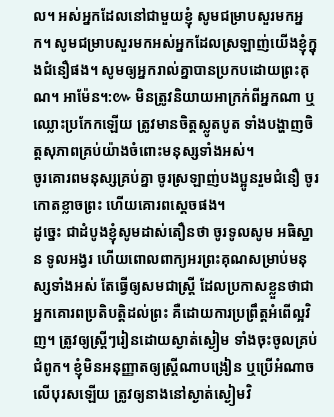ល។ អស់អ្នកដែលនៅជាមួយខ្ញុំ សូមជម្រាបសួរមកអ្នក។ សូមជម្រាបសួរមកអស់អ្នកដែលស្រឡាញ់យើងខ្ញុំក្នុងជំនឿផង។ សូមឲ្យអ្នករាល់គ្នាបានប្រកបដោយព្រះគុណ។ អាម៉ែន។:៚ មិនត្រូវនិយាយអាក្រក់ពីអ្នកណា ឬឈ្លោះប្រកែកឡើយ ត្រូវមានចិត្តស្លូតបូត ទាំងបង្ហាញចិត្តសុភាពគ្រប់យ៉ាងចំពោះមនុស្សទាំងអស់។
ចូរគោរពមនុស្សគ្រប់គ្នា ចូរស្រឡាញ់បងប្អូនរួមជំនឿ ចូរកោតខ្លាចព្រះ ហើយគោរពស្តេចផង។
ដូច្នេះ ជាដំបូងខ្ញុំសូមដាស់តឿនថា ចូរទូលសូម អធិស្ឋាន ទូលអង្វរ ហើយពោលពាក្យអរព្រះគុណសម្រាប់មនុស្សទាំងអស់ តែធ្វើឲ្យសមជាស្ត្រី ដែលប្រកាសខ្លួនថាជាអ្នកគោរពប្រតិបត្តិដល់ព្រះ គឺដោយការប្រព្រឹត្តអំពើល្អវិញ។ ត្រូវឲ្យស្ត្រីៗរៀនដោយស្ងាត់ស្ងៀម ទាំងចុះចូលគ្រប់ជំពូក។ ខ្ញុំមិនអនុញ្ញាតឲ្យស្ត្រីណាបង្រៀន ឬប្រើអំណាចលើបុរសឡើយ ត្រូវឲ្យនាងនៅស្ងាត់ស្ងៀមវិ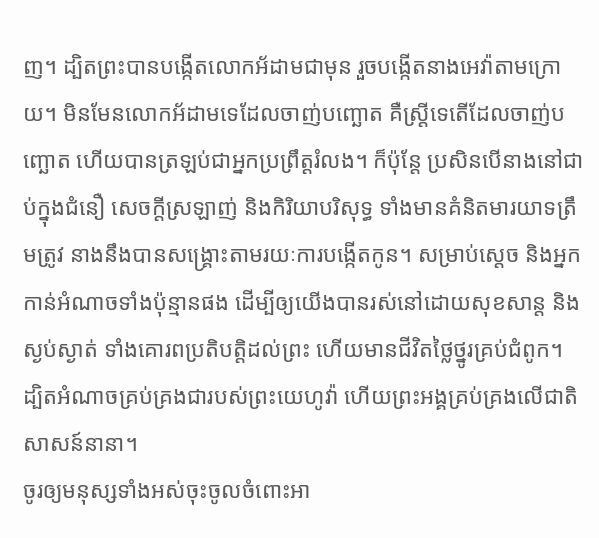ញ។ ដ្បិតព្រះបានបង្កើតលោកអ័ដាមជាមុន រួចបង្កើតនាងអេវ៉ាតាមក្រោយ។ មិនមែនលោកអ័ដាមទេដែលចាញ់បញ្ឆោត គឺស្ត្រីទេតើដែលចាញ់បញ្ឆោត ហើយបានត្រឡប់ជាអ្នកប្រព្រឹត្តរំលង។ ក៏ប៉ុន្ដែ ប្រសិនបើនាងនៅជាប់ក្នុងជំនឿ សេចក្ដីស្រឡាញ់ និងកិរិយាបរិសុទ្ធ ទាំងមានគំនិតមារយាទត្រឹមត្រូវ នាងនឹងបានសង្គ្រោះតាមរយៈការបង្កើតកូន។ សម្រាប់ស្តេច និងអ្នកកាន់អំណាចទាំងប៉ុន្មានផង ដើម្បីឲ្យយើងបានរស់នៅដោយសុខសាន្ត និងស្ងប់ស្ងាត់ ទាំងគោរពប្រតិបត្តិដល់ព្រះ ហើយមានជីវិតថ្លៃថ្នូរគ្រប់ជំពូក។
ដ្បិតអំណាចគ្រប់គ្រងជារបស់ព្រះយេហូវ៉ា ហើយព្រះអង្គគ្រប់គ្រងលើជាតិសាសន៍នានា។
ចូរឲ្យមនុស្សទាំងអស់ចុះចូលចំពោះអា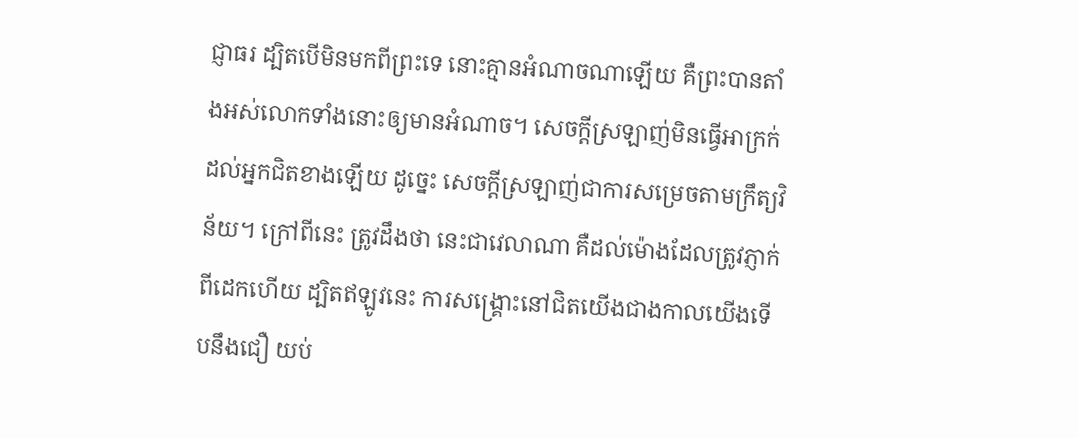ជ្ញាធរ ដ្បិតបើមិនមកពីព្រះទេ នោះគ្មានអំណាចណាឡើយ គឺព្រះបានតាំងអស់លោកទាំងនោះឲ្យមានអំណាច។ សេចក្តីស្រឡាញ់មិនធ្វើអាក្រក់ដល់អ្នកជិតខាងឡើយ ដូច្នេះ សេចក្តីស្រឡាញ់ជាការសម្រេចតាមក្រឹត្យវិន័យ។ ក្រៅពីនេះ ត្រូវដឹងថា នេះជាវេលាណា គឺដល់ម៉ោងដែលត្រូវភ្ញាក់ពីដេកហើយ ដ្បិតឥឡូវនេះ ការសង្គ្រោះនៅជិតយើងជាងកាលយើងទើបនឹងជឿ យប់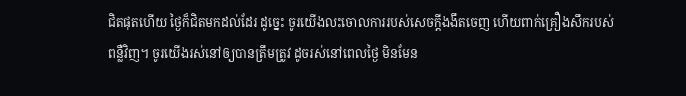ជិតផុតហើយ ថ្ងៃក៏ជិតមកដល់ដែរ ដូច្នេះ ចូរយើងលះចោលការរបស់សេចក្តីងងឹតចេញ ហើយពាក់គ្រឿងសឹករបស់ពន្លឺវិញ។ ចូរយើងរស់នៅឲ្យបានត្រឹមត្រូវ ដូចរស់នៅពេលថ្ងៃ មិនមែន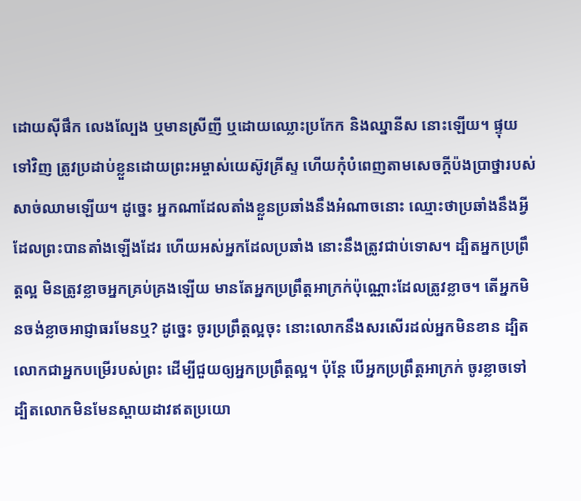ដោយស៊ីផឹក លេងល្បែង ឬមានស្រីញី ឬដោយឈ្លោះប្រកែក និងឈ្នានីស នោះឡើយ។ ផ្ទុយទៅវិញ ត្រូវប្រដាប់ខ្លួនដោយព្រះអម្ចាស់យេស៊ូវគ្រីស្ទ ហើយកុំបំពេញតាមសេចក្ដីប៉ងប្រាថ្នារបស់សាច់ឈាមឡើយ។ ដូច្នេះ អ្នកណាដែលតាំងខ្លួនប្រឆាំងនឹងអំណាចនោះ ឈ្មោះថាប្រឆាំងនឹងអ្វីដែលព្រះបានតាំងឡើងដែរ ហើយអស់អ្នកដែលប្រឆាំង នោះនឹងត្រូវជាប់ទោស។ ដ្បិតអ្នកប្រព្រឹត្តល្អ មិនត្រូវខ្លាចអ្នកគ្រប់គ្រងឡើយ មានតែអ្នកប្រព្រឹត្តអាក្រក់ប៉ុណ្ណោះដែលត្រូវខ្លាច។ តើអ្នកមិនចង់ខ្លាចអាជ្ញាធរមែនឬ? ដូច្នេះ ចូរប្រព្រឹត្តល្អចុះ នោះលោកនឹងសរសើរដល់អ្នកមិនខាន ដ្បិតលោកជាអ្នកបម្រើរបស់ព្រះ ដើម្បីជួយឲ្យអ្នកប្រពឹ្រត្តល្អ។ ប៉ុន្តែ បើអ្នកប្រព្រឹត្តអាក្រក់ ចូរខ្លាចទៅ ដ្បិតលោកមិនមែនស្ពាយដាវឥតប្រយោ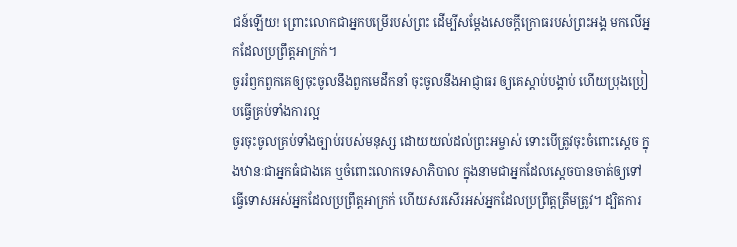ជន៍ឡើយ! ព្រោះលោកជាអ្នកបម្រើរបស់ព្រះ ដើម្បីសម្ដែងសេចក្តីក្រោធរបស់ព្រះអង្គ មកលើអ្នកដែលប្រព្រឹត្តអាក្រក់។
ចូររំឭកពួកគេឲ្យចុះចូលនឹងពួកមេដឹកនាំ ចុះចូលនឹងអាជ្ញាធរ ឲ្យគេស្តាប់បង្គាប់ ហើយប្រុងប្រៀបធ្វើគ្រប់ទាំងការល្អ
ចូរចុះចូលគ្រប់ទាំងច្បាប់របស់មនុស្ស ដោយយល់ដល់ព្រះអម្ចាស់ ទោះបើត្រូវចុះចំពោះស្តេច ក្នុងឋានៈជាអ្នកធំជាងគេ ឬចំពោះលោកទេសាភិបាល ក្នុងនាមជាអ្នកដែលស្តេចបានចាត់ឲ្យទៅធ្វើទោសអស់អ្នកដែលប្រព្រឹត្តអាក្រក់ ហើយសរសើរអស់អ្នកដែលប្រព្រឹត្តត្រឹមត្រូវ។ ដ្បិតការ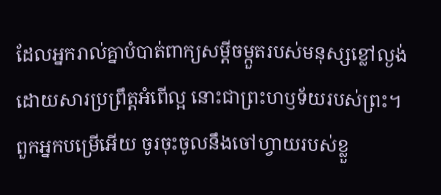ដែលអ្នករាល់គ្នាបំបាត់ពាក្យសម្ដីចម្កួតរបស់មនុស្សខ្លៅល្ងង់ ដោយសារប្រព្រឹត្តអំពើល្អ នោះជាព្រះហឫទ័យរបស់ព្រះ។
ពួកអ្នកបម្រើអើយ ចូរចុះចូលនឹងចៅហ្វាយរបស់ខ្លួ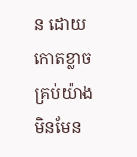ន ដោយកោតខ្លាចគ្រប់យ៉ាង មិនមែន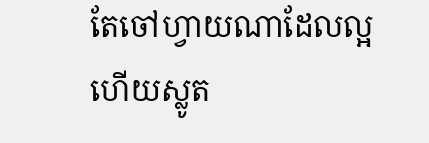តែចៅហ្វាយណាដែលល្អ ហើយស្លូត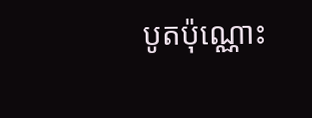បូតប៉ុណ្ណោះ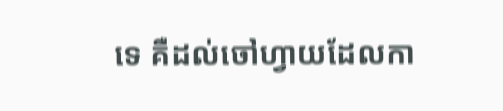ទេ គឺដល់ចៅហ្វាយដែលកា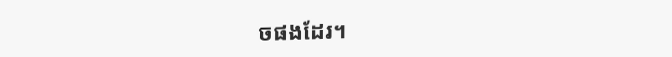ចផងដែរ។